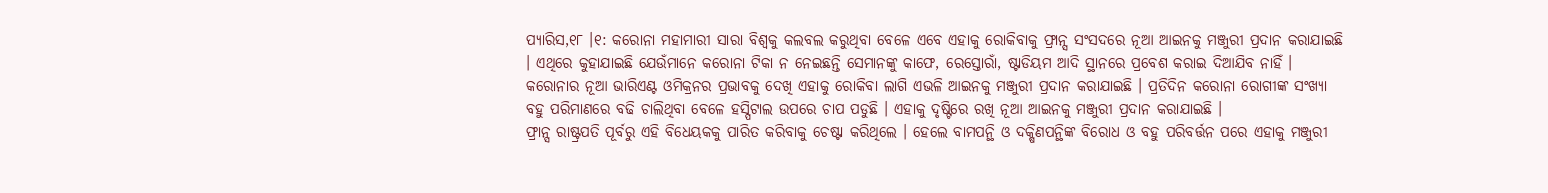ପ୍ୟାରିସ,୧୮ ।୧: କରୋନା ମହାମାରୀ ସାରା ବିଶ୍ୱକୁ କଲବଲ କରୁଥିବା ବେଳେ ଏବେ ଏହାକୁ ରୋକିବାକୁ ଫ୍ରାନ୍ସ ସଂସଦରେ ନୂଆ ଆଇନକୁ ମଞ୍ଜୁରୀ ପ୍ରଦାନ କରାଯାଇଛି । ଏଥିରେ କୁହାଯାଇଛି ଯେଉଁମାନେ କରୋନା ଟିକା ନ ନେଇଛନ୍ତି ସେମାନଙ୍କୁ କାଫେ, ରେସ୍ତୋରାଁ, ଷ୍ଟାଡିୟମ ଆଦି ସ୍ଥାନରେ ପ୍ରବେଶ କରାଇ ଦିଆଯିବ ନାହିଁ । କରୋନାର ନୂଆ ଭାରିଏଣ୍ଟ ଓମିକ୍ରନର ପ୍ରଭାବକୁ ଦେଖି ଏହାକୁ ରୋକିବା ଲାଗି ଏଭଳି ଆଇନକୁ ମଞ୍ଜୁରୀ ପ୍ରଦାନ କରାଯାଇଛି । ପ୍ରତିଦିନ କରୋନା ରୋଗୀଙ୍କ ସଂଖ୍ୟା ବହୁ ପରିମାଣରେ ବଢି ଚାଲିଥିବା ବେଳେ ହସ୍ପିଟାଲ ଉପରେ ଚାପ ପଡୁଛି । ଏହାକୁ ଦୃଷ୍ଟିରେ ରଖି ନୂଆ ଆଇନକୁ ମଞ୍ଜୁରୀ ପ୍ରଦାନ କରାଯାଇଛି ।
ଫ୍ରାନ୍ସ ରାଷ୍ଟ୍ରପତି ପୂର୍ବରୁ ଏହି ବିଧେୟକକୁ ପାରିତ କରିବାକୁ ଚେଷ୍ଟା କରିଥିଲେ । ହେଲେ ବାମପନ୍ଥି ଓ ଦକ୍ଷିଣପନ୍ଥିଙ୍କ ବିରୋଧ ଓ ବହୁ ପରିବର୍ତ୍ତନ ପରେ ଏହାକୁ ମଞ୍ଜୁରୀ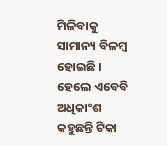ମିଳିବାକୁ ସାମାନ୍ୟ ବିଳମ୍ବ ହୋଇଛି । ହେଲେ ଏବେବି ଅଧିକାଂଶ କହୁଛନ୍ତି ଟିକା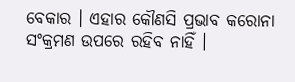ବେକାର । ଏହାର କୌଣସି ପ୍ରଭାବ କରୋନା ସଂକ୍ରମଣ ଉପରେ ରହିବ ନାହିଁ ।